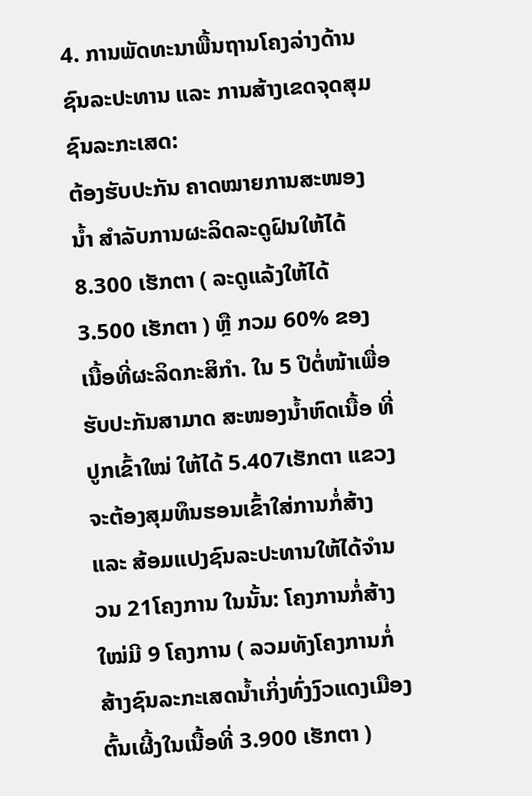4. ການພັດທະນາພື້ນຖານໂຄງລ່າງດ້ານຊົນລະປະທານ ແລະ ການສ້າງເຂດຈຸດສຸມ ຊົນລະກະເສດ:
ຕ້ອງຮັບປະກັນ ຄາດໝາຍການສະໜອງນ້ຳ ສຳລັບການຜະລິດລະດູຝົນໃຫ້ໄດ້ 8.300 ເຮັກຕາ ( ລະດູແລ້ງໃຫ້ໄດ້ 3.500 ເຮັກຕາ ) ຫຼື ກວມ 60% ຂອງເນື້ອທີ່ຜະລິດກະສິກຳ. ໃນ 5 ປີຕໍ່ໜ້າເພື່ອຮັບປະກັນສາມາດ ສະໜອງນໍ້າຫົດເນື້ອ ທີ່ປູກເຂົ້າໃໝ່ ໃຫ້ໄດ້ 5.407ເຮັກຕາ ແຂວງຈະຕ້ອງສຸມທຶນຮອນເຂົ້າໃສ່ການກໍ່ສ້າງ ແລະ ສ້ອມແປງຊົນລະປະທານໃຫ້ໄດ້ຈຳນວນ 21ໂຄງການ ໃນນັ້ນ: ໂຄງການກໍ່ສ້າງໃໝ່ມີ 9 ໂຄງການ ( ລວມທັງໂຄງການກໍ່ສ້າງຊົນລະກະເສດນໍ້າເກິ່ງທົ່ງງົວແດງເມືອງຕົ້ນເຜີ້ງໃນເນື້ອທີ່ 3.900 ເຮັກຕາ )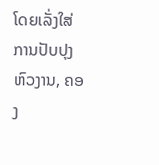ໂດຍເລັ່ງໃສ່ການປັບປຸງຫົວງານ, ຄອງ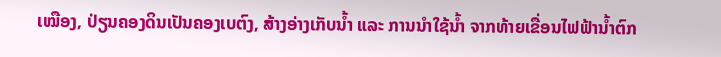ເໝືອງ, ປ່ຽນຄອງດິນເປັນຄອງເບຕົງ, ສ້າງອ່າງເກັບນ້ຳ ແລະ ການນຳໃຊ້ນ້ຳ ຈາກທ້າຍເຂື່ອນໄຟຟ້ານ້ຳຕົກ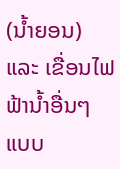(ນ້ຳຍອນ) ແລະ ເຂື່ອນໄຟຟ້ານ້ຳອື່ນໆ ແບບ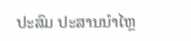ປະສົມ ປະສານນຳໄຫຼ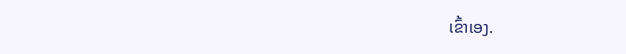ເຂົ້າເອງ.